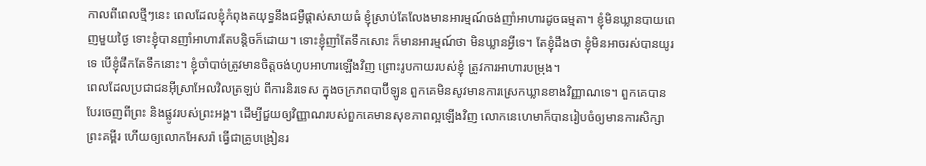កាលពីពេលថ្មីៗនេះ ពេលដែលខ្ញុំកំពុងតយុទ្ធនឹងជម្ងឺផ្តាស់សាយធំ ខ្ញុំស្រាប់តែលែងមានអារម្មណ៍ចង់ញាំអាហារដូចធម្មតា។ ខ្ញុំមិនឃ្លានបាយពេញមួយថ្ងៃ ទោះខ្ញុំបានញាំអាហារតែបន្តិចក៏ដោយ។ ទោះខ្ញុំញាំតែទឹកសោះ ក៏មានអារម្មណ៍ថា មិនឃ្លានអ្វីទេ។ តែខ្ញុំដឹងថា ខ្ញុំមិនអាចរស់បានយូរទេ បើខ្ញុំផឹកតែទឹកនោះ។ ខ្ញុំចាំបាច់ត្រូវមានចិត្តចង់ហូបអាហារឡើងវិញ ព្រោះរូបកាយរបស់ខ្ញុំ ត្រូវការអាហារបម្រុង។
ពេលដែលប្រជាជនអ៊ីស្រាអែលវិលត្រឡប់ ពីការនិរទេស ក្នុងចក្រភពបាប៊ីឡូន ពួកគេមិនសូវមានការស្រេកឃ្លានខាងវិញ្ញាណទេ។ ពួកគេបានបែរចេញពីព្រះ និងផ្លូវរបស់ព្រះអង្គ។ ដើម្បីជួយឲ្យវិញ្ញាណរបស់ពួកគេមានសុខភាពល្អឡើងវិញ លោកនេហេមាក៏បានរៀបចំឲ្យមានការសិក្សាព្រះគម្ពីរ ហើយឲ្យលោកអែសរ៉ា ធ្វើជាគ្រូបង្រៀនរ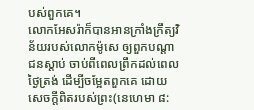បស់ពួកគេ។
លោកអែសរ៉ាក៏បានអានក្រាំងក្រឹត្យវិន័យរបស់លោកម៉ូសេ ឲ្យពួកបណ្តាជនស្តាប់ ចាប់ពីពេលព្រឹកដល់ពេលថ្ងៃត្រង់ ដើម្បីចម្អែតពួកគេ ដោយសេចក្តីពិតរបស់ព្រះ(នេហេមា ៨: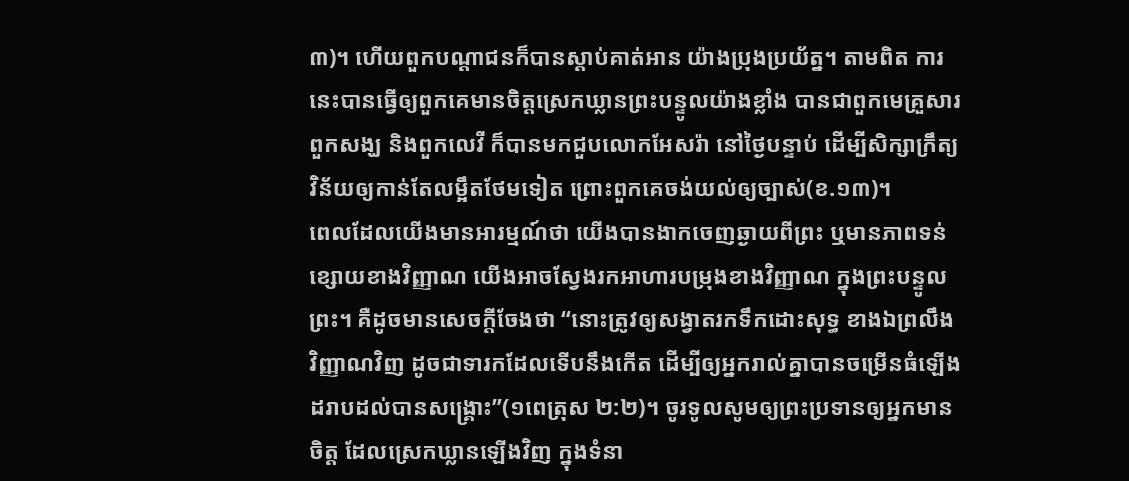៣)។ ហើយពួកបណ្តាជនក៏បានស្តាប់គាត់អាន យ៉ាងប្រុងប្រយ័ត្ន។ តាមពិត ការនេះបានធ្វើឲ្យពួកគេមានចិត្តស្រេកឃ្លានព្រះបន្ទូលយ៉ាងខ្លាំង បានជាពួកមេគ្រួសារ ពួកសង្ឃ និងពួកលេវី ក៏បានមកជួបលោកអែសរ៉ា នៅថ្ងៃបន្ទាប់ ដើម្បីសិក្សាក្រឹត្យវិន័យឲ្យកាន់តែលម្អឹតថែមទៀត ព្រោះពួកគេចង់យល់ឲ្យច្បាស់(ខ.១៣)។
ពេលដែលយើងមានអារម្មណ៍ថា យើងបានងាកចេញឆ្ងាយពីព្រះ ឬមានភាពទន់ខ្សោយខាងវិញ្ញាណ យើងអាចស្វែងរកអាហារបម្រុងខាងវិញ្ញាណ ក្នុងព្រះបន្ទូលព្រះ។ គឺដូចមានសេចក្តីចែងថា “នោះត្រូវឲ្យសង្វាតរកទឹកដោះសុទ្ធ ខាងឯព្រលឹងវិញ្ញាណវិញ ដូចជាទារកដែលទើបនឹងកើត ដើម្បីឲ្យអ្នករាល់គ្នាបានចម្រើនធំឡើង ដរាបដល់បានសង្គ្រោះ”(១ពេត្រុស ២:២)។ ចូរទូលសូមឲ្យព្រះប្រទានឲ្យអ្នកមានចិត្ត ដែលស្រេកឃ្លានឡើងវិញ ក្នុងទំនា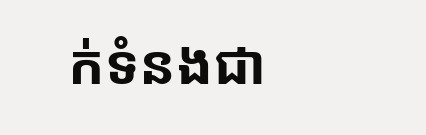ក់ទំនងជា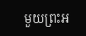មួយព្រះអ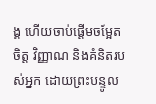ង្គ ហើយចាប់ផ្តើមចម្អែតចិត្ត វិញ្ញាណ និងគំនិតរបស់អ្នក ដោយព្រះបន្ទូល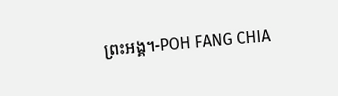ព្រះអង្គ។-POH FANG CHIA